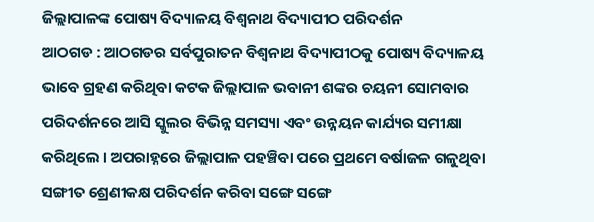ଜିଲ୍ଲାପାଳଙ୍କ ପୋଷ୍ୟ ବିଦ୍ୟାଳୟ ବିଶ୍ୱନାଥ ବିଦ୍ୟାପୀଠ ପରିଦର୍ଶନ
ଆଠଗଡ : ଆଠଗଡର ସର୍ବପୁରାତନ ବିଶ୍ୱନାଥ ବିଦ୍ୟାପୀଠକୁ ପୋଷ୍ୟ ବିଦ୍ୟାଳୟ ଭାବେ ଗ୍ରହଣ କରିଥିବା କଟକ ଜିଲ୍ଲାପାଳ ଭବାନୀ ଶଙ୍କର ଚୟନୀ ସୋମବାର ପରିଦର୍ଶନରେ ଆସି ସ୍କୁଲର ବିଭିନ୍ନ ସମସ୍ୟା ଏବଂ ଉନ୍ନୟନ କାର୍ଯ୍ୟର ସମୀକ୍ଷା କରିଥିଲେ । ଅପରାହ୍ନରେ ଜିଲ୍ଲାପାଳ ପହଞ୍ଚିବା ପରେ ପ୍ରଥମେ ବର୍ଷାଜଳ ଗଳୁଥିବା ସଙ୍ଗୀତ ଶ୍ରେଣୀକକ୍ଷ ପରିଦର୍ଶନ କରିବା ସଙ୍ଗେ ସଙ୍ଗେ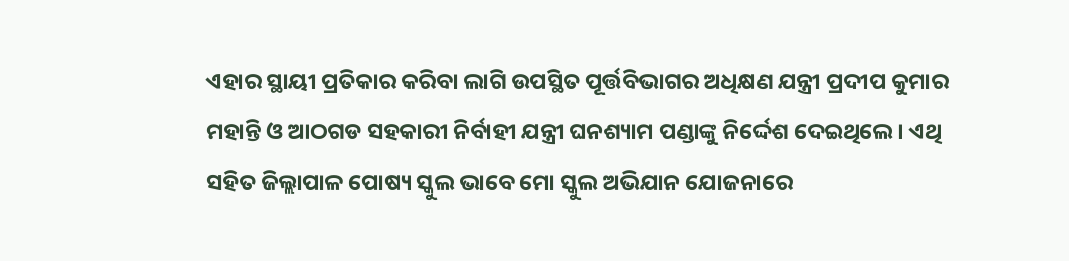ଏହାର ସ୍ଥାୟୀ ପ୍ରତିକାର କରିବା ଲାଗି ଉପସ୍ଥିତ ପୂର୍ତ୍ତବିଭାଗର ଅଧିକ୍ଷଣ ଯନ୍ତ୍ରୀ ପ୍ରଦୀପ କୁମାର ମହାନ୍ତି ଓ ଆଠଗଡ ସହକାରୀ ନିର୍ବାହୀ ଯନ୍ତ୍ରୀ ଘନଶ୍ୟାମ ପଣ୍ଡାଙ୍କୁ ନିର୍ଦ୍ଦେଶ ଦେଇଥିଲେ । ଏଥି ସହିତ ଜିଲ୍ଲାପାଳ ପୋଷ୍ୟ ସ୍କୁଲ ଭାବେ ମୋ ସ୍କୁଲ ଅଭିଯାନ ଯୋଜନାରେ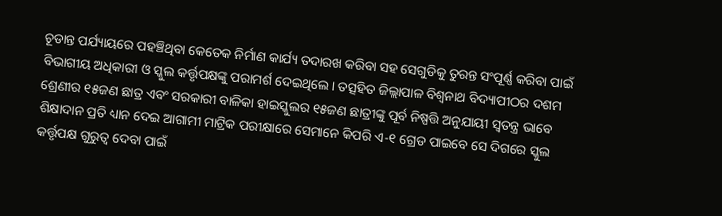ଚୂଡାନ୍ତ ପର୍ଯ୍ୟାୟରେ ପହଞ୍ଚିଥିବା କେତେକ ନିର୍ମାଣ କାର୍ଯ୍ୟ ତଦାରଖ କରିବା ସହ ସେଗୁଡିକୁ ତୁରନ୍ତ ସଂପୂର୍ଣ୍ଣ କରିବା ପାଇଁ ବିଭାଗୀୟ ଅଧିକାରୀ ଓ ସ୍କୁଲ କର୍ତ୍ତୃପକ୍ଷଙ୍କୁ ପରାମର୍ଶ ଦେଇଥିଲେ। ତତ୍ସହିତ ଜିଲ୍ଲାପାଳ ବିଶ୍ୱନାଥ ବିଦ୍ୟାପୀଠର ଦଶମ ଶ୍ରେଣୀର ୧୫ଜଣ ଛାତ୍ର ଏବଂ ସରକାରୀ ବାଳିକା ହାଇସ୍କୁଲର ୧୫ଜଣ ଛାତ୍ରୀଙ୍କୁ ପୂର୍ବ ନିଷ୍ପତ୍ତି ଅନୁଯାୟୀ ସ୍ୱତନ୍ତ୍ର ଭାବେ ଶିକ୍ଷାଦାନ ପ୍ରତି ଧ୍ୟାନ ଦେଇ ଆଗାମୀ ମାଟ୍ରିକ ପରୀକ୍ଷାରେ ସେମାନେ କିପରି ଏ-୧ ଗ୍ରେଡ ପାଇବେ ସେ ଦିଗରେ ସ୍କୁଲ କର୍ତ୍ତୃପକ୍ଷ ଗୁରୁତ୍ୱ ଦେବା ପାଇଁ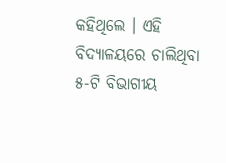କହିଥିଲେ । ଏହି ବିଦ୍ୟାଳୟରେ ଚାଲିଥିବା ୫-ଟି ବିଭାଗୀୟ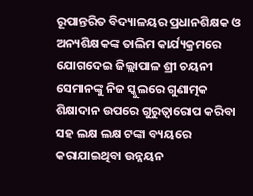ରୂପାନ୍ତରିତ ବିଦ୍ୟାଳୟର ପ୍ରଧାନଶିକ୍ଷକ ଓ ଅନ୍ୟଶିକ୍ଷକଙ୍କ ତାଲିମ କାର୍ଯ୍ୟକ୍ରମରେ ଯୋଗଦେଇ ଜିଲ୍ଲାପାଳ ଶ୍ରୀ ଚୟନୀ ସେମାନଙ୍କୁ ନିଜ ସ୍କୁଲରେ ଗୁଣାତ୍ମକ ଶିକ୍ଷାଦାନ ଉପରେ ଗୁରୁତ୍ୱାରୋପ କରିବା ସହ ଲକ୍ଷ ଲକ୍ଷ ଟଙ୍କା ବ୍ୟୟରେ କରାଯାଇଥିବା ଉନ୍ନୟନ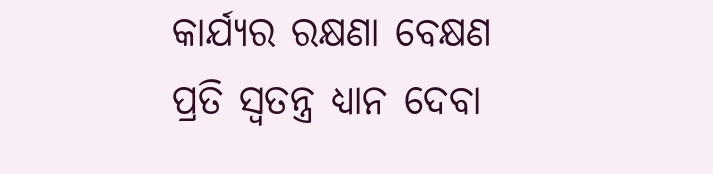କାର୍ଯ୍ୟର ରକ୍ଷଣା ବେକ୍ଷଣ ପ୍ରତି ସ୍ୱତନ୍ତ୍ର ଧ୍ୟାନ ଦେବା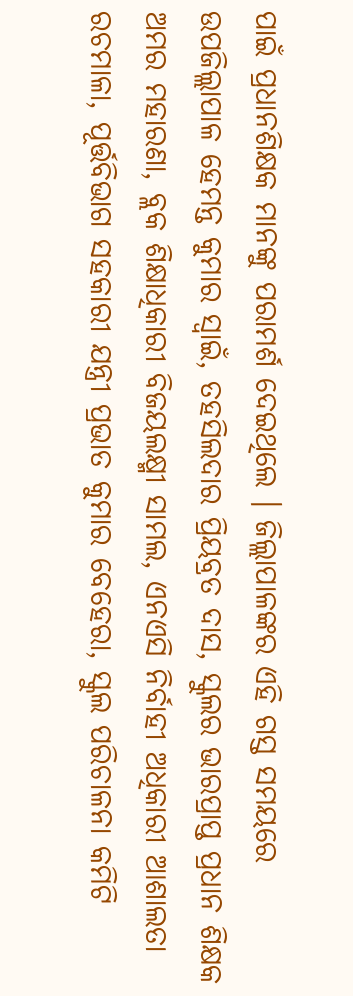ପାଇଁ ପ୍ରଧାନଶିକ୍ଷକ ମାନଙ୍କୁ ପରାମର୍ଶ ଦେଇଥିଲେ । ଜିଲ୍ଲାପାଳଙ୍କର ଏହି ଗସ୍ତ ସମୟରେ ଉପଜିଲ୍ଲାପାଳ ହେମନ୍ତ କୁମାର ସ୍ୱାଇଁ, ତହସିଲଦାର ପ୍ରିୟବ୍ରତ ଦାସ, ସ୍କୁଲର ଭାରପ୍ରାପ୍ତ ପ୍ରଧାନ ଶିକ୍ଷକ ଅମର ମହାରଣା, ବ୍ଲକ ଶିକ୍ଷାଧିକାରୀ ବିଜୟଲକ୍ଷ୍ମୀ ସାମଲ, ଏନଏସି ନିର୍ବାହୀ ଅଧିକାରୀ ଆଶାଲତା ରଚମାଳା, ପୂର୍ତ୍ତବିଭାଗ ସହକାରୀ ଯନ୍ତ୍ରୀ ପ୍ରଭାତ କୁମାର ବେହେରା, ସ୍କୁଲ ପରିଚାଳନା କମିଟି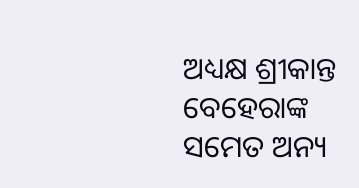ଅଧ୍ୟକ୍ଷ ଶ୍ରୀକାନ୍ତ ବେହେରାଙ୍କ ସମେତ ଅନ୍ୟ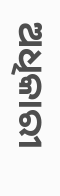ଅଧିକାରୀ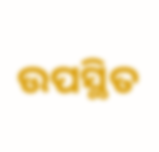ଉପସ୍ଥିତ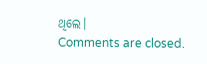ଥିଲେ।
Comments are closed.